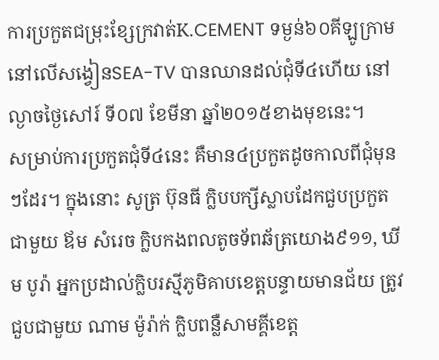ការប្រកួតជម្រុះខ្សែក្រវាត់K.CEMENT ទម្ងន់៦០គីឡូក្រាមនៅលើសង្វៀនSEA-TV បានឈានដល់ជុំទី៤ហើយ នៅល្ងាចថ្ងៃសៅរ៍ ទី០៧ ខែមីនា ឆ្នាំ២០១៥ខាងមុខនេះ។
សម្រាប់ការប្រកួតជុំទី៤នេះ គឺមាន៤ប្រកួតដូចកាលពីជុំមុនៗដែរ។ ក្នុងនោះ សូត្រ ប៊ុនធី ក្លិបបក្សីស្លាបដែកជួបប្រកួតជាមួយ ឪម សំរេច ក្លិបកងពលតូចទ័ពឆ័ត្រយោង៩១១, ឃីម បូរ៉ា អ្នកប្រដាល់ក្លិបរស្មីភូមិគាបខេត្តបន្ទាយមានជ័យ ត្រូវជួបជាមួយ ណាម ម៉ូរ៉ាក់ ក្លិបពន្លឺសាមគ្គីខេត្ត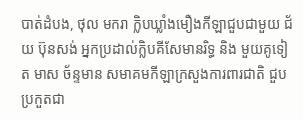បាត់ដំបង, ថុល មករា ក្លិបឃ្លាំងមឿងកីឡាជួបជាមួយ ជ័យ ប៊ុនសង់ អ្នកប្រដាល់ក្លិបគីសែមានរិទ្ធ និង មួយគូទៀត មាស ច័ន្ទមាន សមាគមកីឡាក្រសួងការពារជាតិ ជួបប្រកួតជា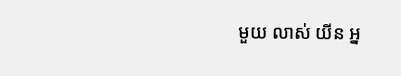មួយ លាស់ យីន អ្ន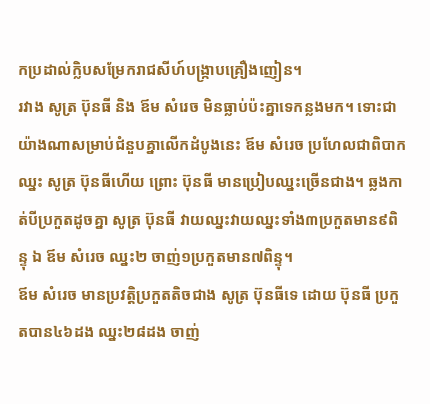កប្រដាល់ក្លិបសម្រែករាជសីហ៍បង្ក្រាបគ្រឿងញៀន។
រវាង សូត្រ ប៊ុនធី និង ឪម សំរេច មិនធ្លាប់ប៉ះគ្នាទេកន្លងមក។ ទោះជាយ៉ាងណាសម្រាប់ជំនួបគ្នាលើកដំបូងនេះ ឪម សំរេច ប្រហែលជាពិបាកឈ្នះ សូត្រ ប៊ុនធីហើយ ព្រោះ ប៊ុនធី មានប្រៀបឈ្នះច្រើនជាង។ ឆ្លងកាត់បីប្រកួតដូចគ្នា សូត្រ ប៊ុនធី វាយឈ្នះវាយឈ្នះទាំង៣ប្រកួតមាន៩ពិន្ទុ ឯ ឪម សំរេច ឈ្នះ២ ចាញ់១ប្រកួតមាន៧ពិន្ទុ។
ឪម សំរេច មានប្រវត្តិប្រកួតតិចជាង សូត្រ ប៊ុនធីទេ ដោយ ប៊ុនធី ប្រកួតបាន៤៦ដង ឈ្នះ២៨ដង ចាញ់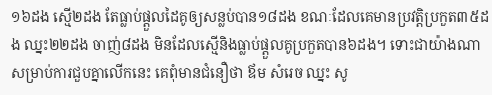១៦ដង ស្មើ២ដង តែធ្លាប់ផ្ដួលដៃគូឲ្យសន្លប់បាន១៨ដង ខណៈដែលគេមានប្រវត្តិប្រកួត៣៥ដង ឈ្នះ២២ដង ចាញ់៨ដង មិនដែលស្មើនិងធ្លាប់ផ្ដួលគូប្រកួតបាន៦ដង។ ទោះជាយ៉ាងណា សម្រាប់ការជួបគ្នាលើកនេះ គេពុំមានជំនឿថា ឪម សំរេច ឈ្នះ សូ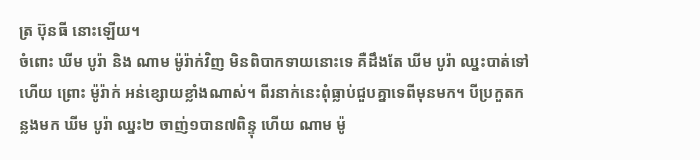ត្រ ប៊ុនធី នោះឡើយ។
ចំពោះ ឃីម បូរ៉ា និង ណាម ម៉ូរ៉ាក់វិញ មិនពិបាកទាយនោះទេ គឺដឹងតែ ឃីម បូរ៉ា ឈ្នះបាត់ទៅហើយ ព្រោះ ម៉ូរ៉ាក់ អន់ខ្សោយខ្លាំងណាស់។ ពីរនាក់នេះពុំធ្លាប់ជួបគ្នាទេពីមុនមក។ បីប្រកួតកន្លងមក ឃីម បូរ៉ា ឈ្នះ២ ចាញ់១បាន៧ពិន្ទុ ហើយ ណាម ម៉ូ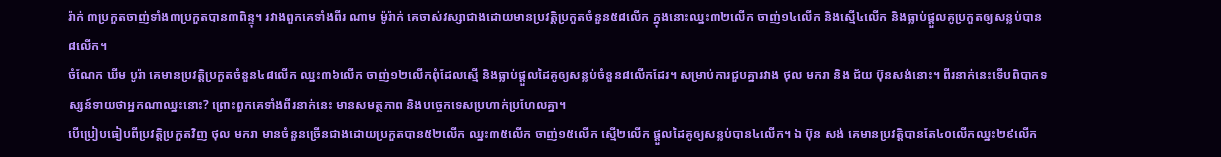រ៉ាក់ ៣ប្រកួតចាញ់ទាំង៣ប្រកួតបាន៣ពិន្ទុ។ រវាងពួកគេទាំងពីរ ណាម ម៉ូរ៉ាក់ គេចាស់វស្សាជាងដោយមានប្រវត្តិប្រកួតចំនួន៥៨លើក ក្នុងនោះឈ្នះ៣២លើក ចាញ់១៤លើក និងស្មើ៤លើក និងធ្លាប់ផ្ដួលគូប្រកួតឲ្យសន្លប់បាន៨លើក។
ចំណែក ឃីម បូរ៉ា គេមានប្រវត្តិប្រកួតចំនួន៤៨លើក ឈ្នះ៣៦លើក ចាញ់១២លើកពុំដែលស្មើ និងធ្លាប់ផ្ដួលដៃគូឲ្យសន្លប់ចំនួន៨លើកដែរ។ សម្រាប់ការជួបគ្នារវាង ថុល មករា និង ជ័យ ប៊ុនសង់នោះ។ ពីរនាក់នេះទើបពិបាកទស្សន៍ទាយថាអ្នកណាឈ្នះនោះ? ព្រោះពួកគេទាំងពីរនាក់នេះ មានសមត្ថភាព និងបច្ចេកទេសប្រហាក់ប្រហែលគ្នា។
បើប្រៀបធៀបពីប្រវត្តិប្រកួតវិញ ថុល មករា មានចំនួនច្រើនជាងដោយប្រកួតបាន៥២លើក ឈ្នះ៣៥លើក ចាញ់១៥លើក ស្មើ២លើក ផ្ដួលដៃគូឲ្យសន្លប់បាន៤លើក។ ឯ ប៊ុន សង់ គេមានប្រវត្តិបានតែ៤០លើកឈ្នះ២៩លើក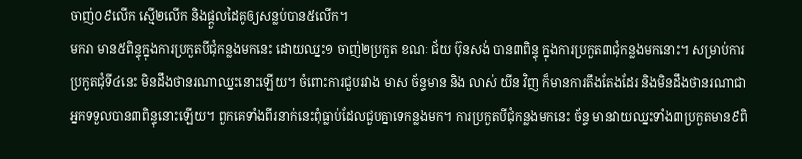ចាញ់០៩លើក ស្មើ២លើក និងផ្ដួលដៃគូឲ្យសន្លប់បាន៥លើក។
មករា មាន៥ពិន្ទុក្នុងការប្រកួតបីជុំកន្លងមកនេះ ដោយឈ្នះ១ ចាញ់២ប្រកួត ខណៈ ជ័យ ប៊ុនសង់ បាន៣ពិន្ទុ ក្នុងការប្រកួត៣ជុំកន្លងមកនោះ។ សម្រាប់ការប្រកួតជុំទី៤នេះ មិនដឹងថានរណាឈ្នះនោះឡើយ។ ចំពោះការជួបរវាង មាស ច័ន្ទមាន និង លាស់ យីន វិញ ក៏មានការតឹងតែងដែរ និងមិនដឹងថានរណាជាអ្នកទទួលបាន៣ពិន្ទុនោះឡើយ។ ពួកគេទាំងពីរនាក់នេះពុំធ្លាប់ដែលជួបគ្នាទេកន្លងមក។ ការប្រកួតបីជុំកន្លងមកនេះ ច័ន្ទ មានវាយឈ្នះទាំង៣ប្រកួតមាន៩ពិ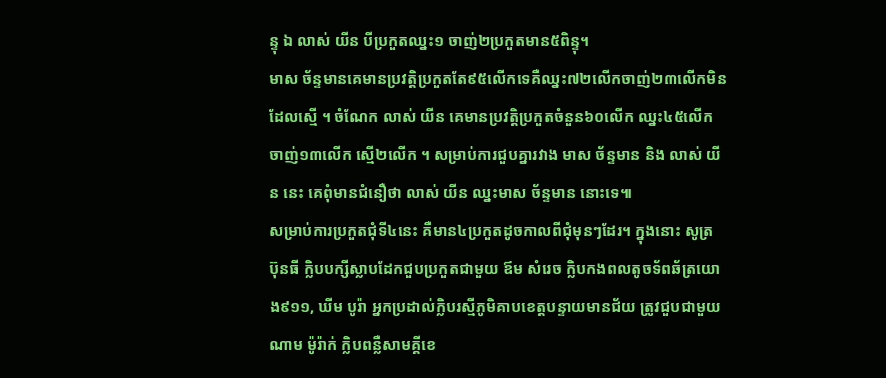ន្ទុ ឯ លាស់ យីន បីប្រកួតឈ្នះ១ ចាញ់២ប្រកួតមាន៥ពិន្ទុ។
មាស ច័ន្ទមានគេមានប្រវត្តិប្រកួតតែ៩៥លើកទេគឺឈ្នះ៧២លើកចាញ់២៣លើកមិនដែលស្មើ ។ ចំណែក លាស់ យីន គេមានប្រវត្តិប្រកួតចំនួន៦០លើក ឈ្នះ៤៥លើក ចាញ់១៣លើក ស្មើ២លើក ។ សម្រាប់ការជួបគ្នារវាង មាស ច័ន្ទមាន និង លាស់ យីន នេះ គេពុំមានជំនឿថា លាស់ យីន ឈ្នះមាស ច័ន្ទមាន នោះទេ៕
សម្រាប់ការប្រកួតជុំទី៤នេះ គឺមាន៤ប្រកួតដូចកាលពីជុំមុនៗដែរ។ ក្នុងនោះ សូត្រ ប៊ុនធី ក្លិបបក្សីស្លាបដែកជួបប្រកួតជាមួយ ឪម សំរេច ក្លិបកងពលតូចទ័ពឆ័ត្រយោង៩១១, ឃីម បូរ៉ា អ្នកប្រដាល់ក្លិបរស្មីភូមិគាបខេត្តបន្ទាយមានជ័យ ត្រូវជួបជាមួយ ណាម ម៉ូរ៉ាក់ ក្លិបពន្លឺសាមគ្គីខេ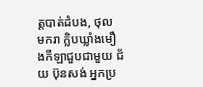ត្តបាត់ដំបង, ថុល មករា ក្លិបឃ្លាំងមឿងកីឡាជួបជាមួយ ជ័យ ប៊ុនសង់ អ្នកប្រ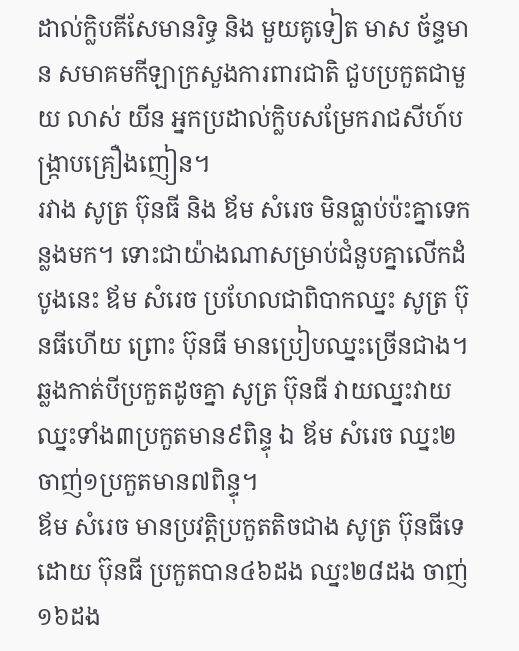ដាល់ក្លិបគីសែមានរិទ្ធ និង មួយគូទៀត មាស ច័ន្ទមាន សមាគមកីឡាក្រសួងការពារជាតិ ជួបប្រកួតជាមួយ លាស់ យីន អ្នកប្រដាល់ក្លិបសម្រែករាជសីហ៍បង្ក្រាបគ្រឿងញៀន។
រវាង សូត្រ ប៊ុនធី និង ឪម សំរេច មិនធ្លាប់ប៉ះគ្នាទេកន្លងមក។ ទោះជាយ៉ាងណាសម្រាប់ជំនួបគ្នាលើកដំបូងនេះ ឪម សំរេច ប្រហែលជាពិបាកឈ្នះ សូត្រ ប៊ុនធីហើយ ព្រោះ ប៊ុនធី មានប្រៀបឈ្នះច្រើនជាង។ ឆ្លងកាត់បីប្រកួតដូចគ្នា សូត្រ ប៊ុនធី វាយឈ្នះវាយឈ្នះទាំង៣ប្រកួតមាន៩ពិន្ទុ ឯ ឪម សំរេច ឈ្នះ២ ចាញ់១ប្រកួតមាន៧ពិន្ទុ។
ឪម សំរេច មានប្រវត្តិប្រកួតតិចជាង សូត្រ ប៊ុនធីទេ ដោយ ប៊ុនធី ប្រកួតបាន៤៦ដង ឈ្នះ២៨ដង ចាញ់១៦ដង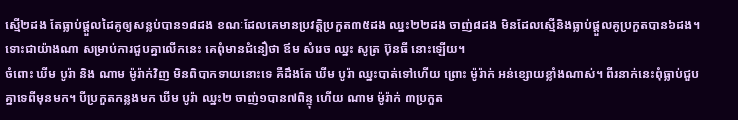ស្មើ២ដង តែធ្លាប់ផ្ដួលដៃគូឲ្យសន្លប់បាន១៨ដង ខណៈដែលគេមានប្រវត្តិប្រកួត៣៥ដង ឈ្នះ២២ដង ចាញ់៨ដង មិនដែលស្មើនិងធ្លាប់ផ្ដួលគូប្រកួតបាន៦ដង។ ទោះជាយ៉ាងណា សម្រាប់ការជួបគ្នាលើកនេះ គេពុំមានជំនឿថា ឪម សំរេច ឈ្នះ សូត្រ ប៊ុនធី នោះឡើយ។
ចំពោះ ឃីម បូរ៉ា និង ណាម ម៉ូរ៉ាក់វិញ មិនពិបាកទាយនោះទេ គឺដឹងតែ ឃីម បូរ៉ា ឈ្នះបាត់ទៅហើយ ព្រោះ ម៉ូរ៉ាក់ អន់ខ្សោយខ្លាំងណាស់។ ពីរនាក់នេះពុំធ្លាប់ជួបគ្នាទេពីមុនមក។ បីប្រកួតកន្លងមក ឃីម បូរ៉ា ឈ្នះ២ ចាញ់១បាន៧ពិន្ទុ ហើយ ណាម ម៉ូរ៉ាក់ ៣ប្រកួត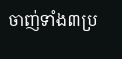ចាញ់ទាំង៣ប្រ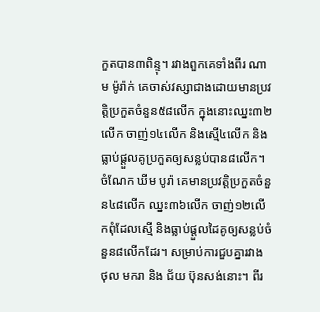កួតបាន៣ពិន្ទុ។ រវាងពួកគេទាំងពីរ ណាម ម៉ូរ៉ាក់ គេចាស់វស្សាជាងដោយមានប្រវត្តិប្រកួតចំនួន៥៨លើក ក្នុងនោះឈ្នះ៣២លើក ចាញ់១៤លើក និងស្មើ៤លើក និងធ្លាប់ផ្ដួលគូប្រកួតឲ្យសន្លប់បាន៨លើក។
ចំណែក ឃីម បូរ៉ា គេមានប្រវត្តិប្រកួតចំនួន៤៨លើក ឈ្នះ៣៦លើក ចាញ់១២លើកពុំដែលស្មើ និងធ្លាប់ផ្ដួលដៃគូឲ្យសន្លប់ចំនួន៨លើកដែរ។ សម្រាប់ការជួបគ្នារវាង ថុល មករា និង ជ័យ ប៊ុនសង់នោះ។ ពីរ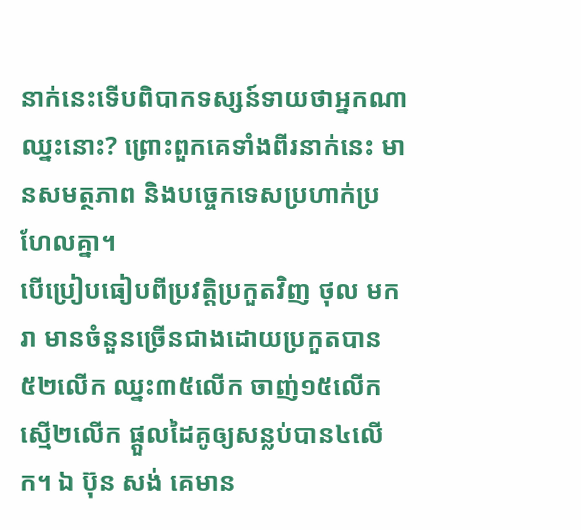នាក់នេះទើបពិបាកទស្សន៍ទាយថាអ្នកណាឈ្នះនោះ? ព្រោះពួកគេទាំងពីរនាក់នេះ មានសមត្ថភាព និងបច្ចេកទេសប្រហាក់ប្រហែលគ្នា។
បើប្រៀបធៀបពីប្រវត្តិប្រកួតវិញ ថុល មករា មានចំនួនច្រើនជាងដោយប្រកួតបាន៥២លើក ឈ្នះ៣៥លើក ចាញ់១៥លើក ស្មើ២លើក ផ្ដួលដៃគូឲ្យសន្លប់បាន៤លើក។ ឯ ប៊ុន សង់ គេមាន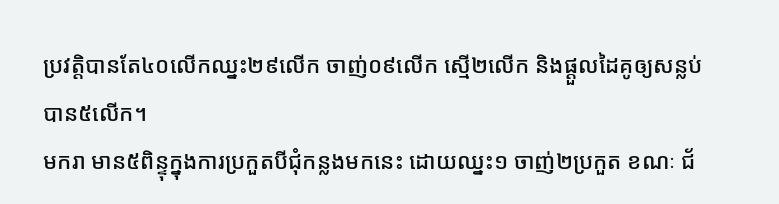ប្រវត្តិបានតែ៤០លើកឈ្នះ២៩លើក ចាញ់០៩លើក ស្មើ២លើក និងផ្ដួលដៃគូឲ្យសន្លប់បាន៥លើក។
មករា មាន៥ពិន្ទុក្នុងការប្រកួតបីជុំកន្លងមកនេះ ដោយឈ្នះ១ ចាញ់២ប្រកួត ខណៈ ជ័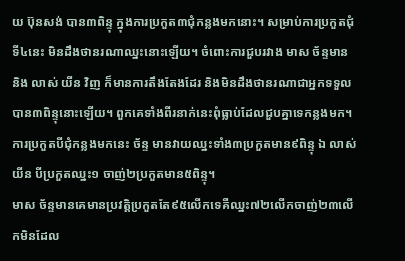យ ប៊ុនសង់ បាន៣ពិន្ទុ ក្នុងការប្រកួត៣ជុំកន្លងមកនោះ។ សម្រាប់ការប្រកួតជុំទី៤នេះ មិនដឹងថានរណាឈ្នះនោះឡើយ។ ចំពោះការជួបរវាង មាស ច័ន្ទមាន និង លាស់ យីន វិញ ក៏មានការតឹងតែងដែរ និងមិនដឹងថានរណាជាអ្នកទទួលបាន៣ពិន្ទុនោះឡើយ។ ពួកគេទាំងពីរនាក់នេះពុំធ្លាប់ដែលជួបគ្នាទេកន្លងមក។ ការប្រកួតបីជុំកន្លងមកនេះ ច័ន្ទ មានវាយឈ្នះទាំង៣ប្រកួតមាន៩ពិន្ទុ ឯ លាស់ យីន បីប្រកួតឈ្នះ១ ចាញ់២ប្រកួតមាន៥ពិន្ទុ។
មាស ច័ន្ទមានគេមានប្រវត្តិប្រកួតតែ៩៥លើកទេគឺឈ្នះ៧២លើកចាញ់២៣លើកមិនដែល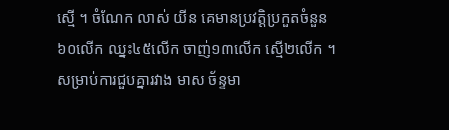ស្មើ ។ ចំណែក លាស់ យីន គេមានប្រវត្តិប្រកួតចំនួន៦០លើក ឈ្នះ៤៥លើក ចាញ់១៣លើក ស្មើ២លើក ។ សម្រាប់ការជួបគ្នារវាង មាស ច័ន្ទមា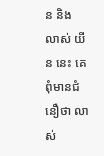ន និង លាស់ យីន នេះ គេពុំមានជំនឿថា លាស់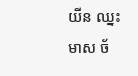យីន ឈ្នះមាស ច័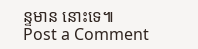ន្ទមាន នោះទេ៕
Post a Comment